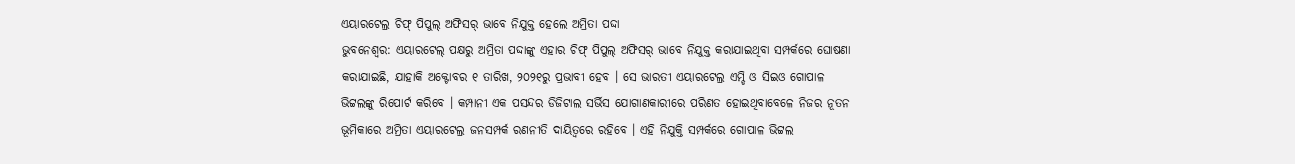ଏୟାରଟେଲ୍ର ଚିଫ୍ ପିପୁଲ୍ ଅଫିସର୍ ଭାବେ ନିଯୁକ୍ତ ହେଲେ ଅମ୍ରିତା ପଦ୍ଦା
ଭୁବନେଶ୍ୱର: ଏୟାରଟେଲ୍ ପକ୍ଷରୁ ଅମ୍ରିତା ପଦ୍ଦାଙ୍କୁ ଏହାର ଚିଫ୍ ପିପୁଲ୍ ଅଫିସର୍ ଭାବେ ନିଯୁକ୍ତ କରାଯାଇଥିବା ସମ୍ପର୍କରେ ଘୋଷଣା କରାଯାଇଛି, ଯାହାକି ଅକ୍ଟୋବର ୧ ତାରିଖ, ୨୦୨୧ରୁ ପ୍ରଭାବୀ ହେବ । ସେ ଭାରତୀ ଏୟାରଟେଲ୍ର ଏମ୍ଡି ଓ ସିଇଓ ଗୋପାଳ ଭିଟ୍ଟଲଙ୍କୁ ରିପୋର୍ଟ କରିବେ । କମ୍ପାନୀ ଏକ ପସନ୍ଦର ଡିଜିଟାଲ ସର୍ଭିସ ଯୋଗାଣକାରୀରେ ପରିଣତ ହୋଇଥିବାବେଳେ ନିଜର ନୂତନ ଭୂମିକାରେ ଅମ୍ରିତା ଏୟାରଟେଲ୍ର ଜନସମ୍ପର୍କ ରଣନୀତି ଦାୟିତ୍ୱରେ ରହିବେ । ଏହି ନିଯୁକ୍ତି ସମ୍ପର୍କରେ ଗୋପାଳ ଭିଟ୍ଟଲ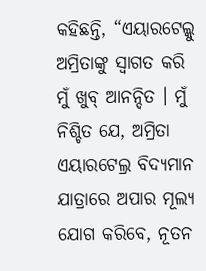କହିଛନ୍ତି, “ଏୟାରଟେଲ୍କୁ ଅମ୍ରିତାଙ୍କୁ ସ୍ୱାଗତ କରି ମୁଁ ଖୁବ୍ ଆନନ୍ଦିତ । ମୁଁ ନିଶ୍ଚିତ ଯେ, ଅମ୍ରିତା ଏୟାରଟେଲ୍ର ବିଦ୍ୟମାନ ଯାତ୍ରାରେ ଅପାର ମୂଲ୍ୟ ଯୋଗ କରିବେ, ନୂତନ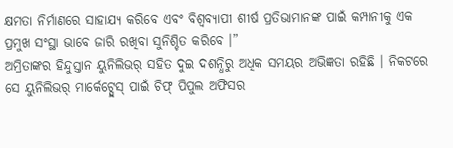କ୍ଷମତା ନିର୍ମାଣରେ ସାହାଯ୍ୟ କରିବେ ଏବଂ ବିଶ୍ୱବ୍ୟାପୀ ଶୀର୍ଷ ପ୍ରତିଭାମାନଙ୍କ ପାଇଁ କମ୍ପାନୀକୁ ଏକ ପ୍ରମୁଖ ସଂସ୍ଥା ଭାବେ ଜାରି ରଖିବା ସୁନିଶ୍ଚିତ କରିବେ ।”
ଅମ୍ରିତାଙ୍କର ହିନ୍ଦୁସ୍ତାନ ୟୁନିଲିଭର୍ ସହିତ ଦୁଇ ଦଶନ୍ଧିରୁ ଅଧିକ ସମୟର ଅଭିଜ୍ଞତା ରହିଛି । ନିକଟରେ ସେ ୟୁନିଲିଭର୍ ମାର୍କେଟ୍ପ୍ଲେସ୍ ପାଇଁ ଚିଫ୍ ପିପୁଲ ଅଫିସର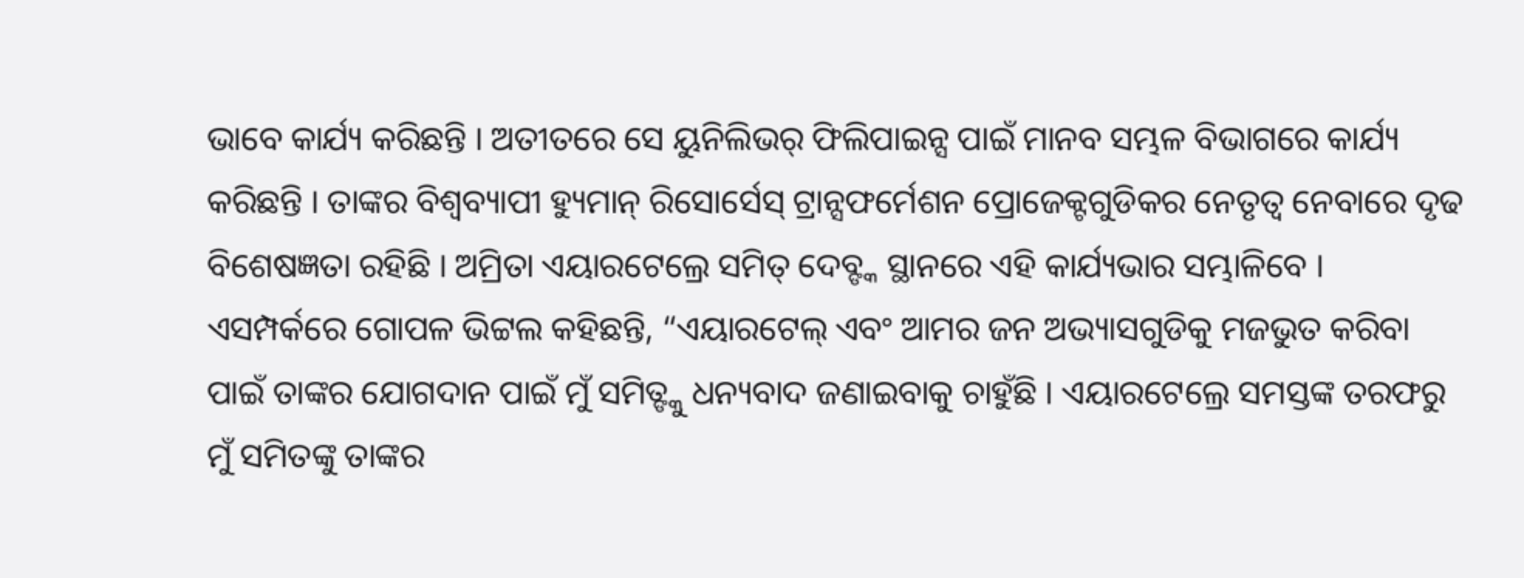ଭାବେ କାର୍ଯ୍ୟ କରିଛନ୍ତି । ଅତୀତରେ ସେ ୟୁନିଲିଭର୍ ଫିଲିପାଇନ୍ସ ପାଇଁ ମାନବ ସମ୍ଭଳ ବିଭାଗରେ କାର୍ଯ୍ୟ କରିଛନ୍ତି । ତାଙ୍କର ବିଶ୍ୱବ୍ୟାପୀ ହ୍ୟୁମାନ୍ ରିସୋର୍ସେସ୍ ଟ୍ରାନ୍ସଫର୍ମେଶନ ପ୍ରୋଜେକ୍ଟଗୁଡିକର ନେତୃତ୍ୱ ନେବାରେ ଦୃଢ ବିଶେଷଜ୍ଞତା ରହିଛି । ଅମ୍ରିତା ଏୟାରଟେଲ୍ରେ ସମିତ୍ ଦେବ୍ଙ୍କ ସ୍ଥାନରେ ଏହି କାର୍ଯ୍ୟଭାର ସମ୍ଭାଳିବେ । ଏସମ୍ପର୍କରେ ଗୋପଳ ଭିଟ୍ଟଲ କହିଛନ୍ତି, “ଏୟାରଟେଲ୍ ଏବଂ ଆମର ଜନ ଅଭ୍ୟାସଗୁଡିକୁ ମଜଭୁତ କରିବା ପାଇଁ ତାଙ୍କର ଯୋଗଦାନ ପାଇଁ ମୁଁ ସମିତ୍ଙ୍କୁ ଧନ୍ୟବାଦ ଜଣାଇବାକୁ ଚାହୁଁଛି । ଏୟାରଟେଲ୍ରେ ସମସ୍ତଙ୍କ ତରଫରୁ ମୁଁ ସମିତଙ୍କୁ ତାଙ୍କର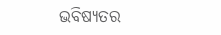ଭବିଷ୍ୟତର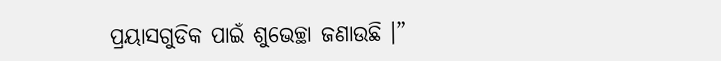ପ୍ରୟାସଗୁଡିକ ପାଇଁ ଶୁଭେଚ୍ଛା ଜଣାଉଛି ।”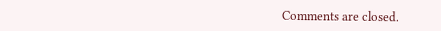Comments are closed.